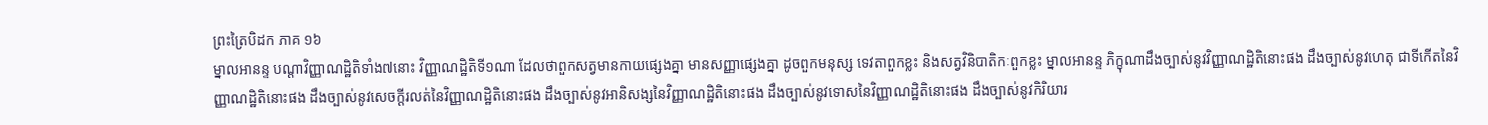ព្រះត្រៃបិដក ភាគ ១៦
ម្នាលអានន្ទ បណ្តាវិញ្ញាណដ្ឋិតិទាំង៧នោះ វិញ្ញាណដ្ឋិតិទី១ណា ដែលថាពួកសត្វមានកាយផ្សេងគ្នា មានសញ្ញាផ្សេងគ្នា ដូចពួកមនុស្ស ទេវតាពួកខ្លះ និងសត្វវិនិបាតិកៈពួកខ្លះ ម្នាលអានន្ទ ភិក្ខុណាដឹងច្បាស់នូវវិញ្ញាណដ្ឋិតិនោះផង ដឹងច្បាស់នូវហេតុ ជាទីកើតនៃវិញ្ញាណដ្ឋិតិនោះផង ដឹងច្បាស់នូវសេចក្តីរលត់នៃវិញ្ញាណដ្ឋិតិនោះផង ដឹងច្បាស់នូវអានិសង្សនៃវិញ្ញាណដ្ឋិតិនោះផង ដឹងច្បាស់នូវទោសនៃវិញ្ញាណដ្ឋិតិនោះផង ដឹងច្បាស់នូវកិរិយារ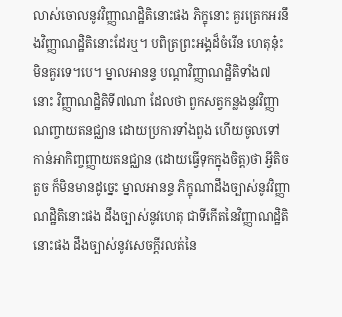លាស់ចោលនូវវិញ្ញាណដ្ឋិតិនោះផង ភិក្ខុនោះ គួរត្រេកអរនឹងវិញ្ញាណដ្ឋិតិនោះដែរឬ។ បពិត្រព្រះអង្គដ៏ចំរើន ហេតុនុ៎ះ មិនគួរទេ។បេ។ ម្នាលអានន្ទ បណ្តាវិញ្ញាណដ្ឋិតិទាំង៧នោះ វិញ្ញាណដ្ឋិតិទី៧ណា ដែលថា ពួកសត្វកន្លងនូវវិញ្ញាណញ្ចាយតនជ្ឈាន ដោយប្រការទាំងពួង ហើយចូលទៅកាន់អាកិញ្ចញ្ញាយតនជ្ឈាន (ដោយធ្វើទុកក្នុងចិត្ត)ថា អ្វីតិចតួច ក៏មិនមានដូច្នេះ ម្នាលអានន្ទ ភិក្ខុណាដឹងច្បាស់នូវវិញ្ញាណដ្ឋិតិនោះផង ដឹងច្បាស់នូវហេតុ ជាទីកើតនៃវិញ្ញាណដ្ឋិតិនោះផង ដឹងច្បាស់នូវសេចក្តីរលត់នៃ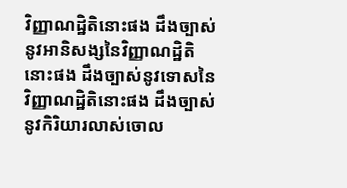វិញ្ញាណដ្ឋិតិនោះផង ដឹងច្បាស់នូវអានិសង្សនៃវិញ្ញាណដ្ឋិតិនោះផង ដឹងច្បាស់នូវទោសនៃវិញ្ញាណដ្ឋិតិនោះផង ដឹងច្បាស់នូវកិរិយារលាស់ចោល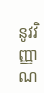នូវវិញ្ញាណ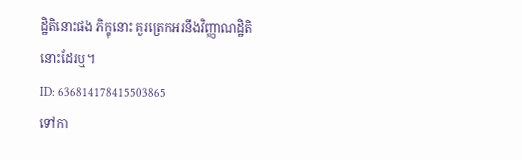ដ្ឋិតិនោះផង ភិក្ខុនោះ គួរត្រេកអរនឹងវិញ្ញាណដ្ឋិតិនោះដែរឬ។
ID: 636814178415503865
ទៅកា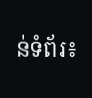ន់ទំព័រ៖